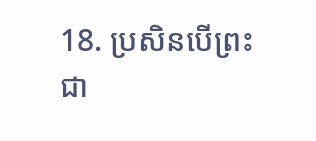18. ប្រសិនបើព្រះជា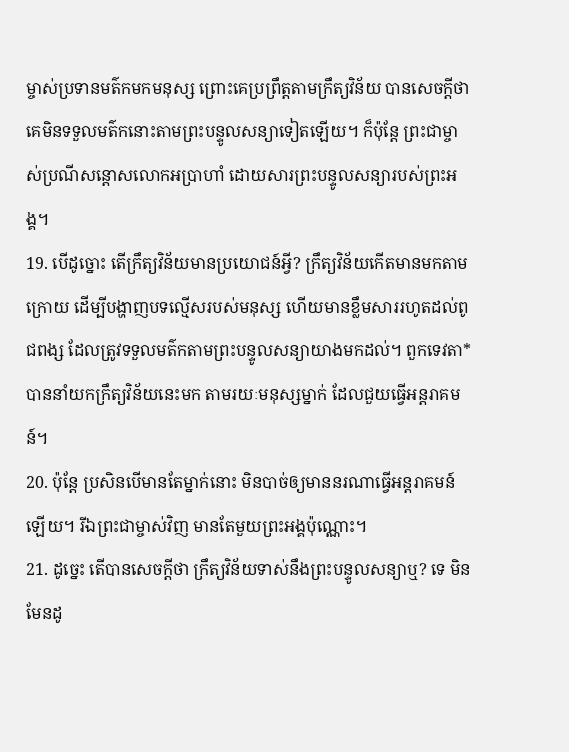ម្ចាស់ប្រទានមត៌កមកមនុស្ស ព្រោះគេប្រព្រឹត្តតាមក្រឹត្យវិន័យ បានសេចក្ដីថា គេមិនទទួលមត៌កនោះតាមព្រះបន្ទូលសន្យាទៀតឡើយ។ ក៏ប៉ុន្តែ ព្រះជាម្ចាស់ប្រណីសន្ដោសលោកអប្រាហាំ ដោយសារព្រះបន្ទូលសន្យារបស់ព្រះអង្គ។
19. បើដូច្នោះ តើក្រឹត្យវិន័យមានប្រយោជន៍អ្វី? ក្រឹត្យវិន័យកើតមានមកតាមក្រោយ ដើម្បីបង្ហាញបទល្មើសរបស់មនុស្ស ហើយមានខ្លឹមសាររហូតដល់ពូជពង្ស ដែលត្រូវទទួលមត៌កតាមព្រះបន្ទូលសន្យាយាងមកដល់។ ពួកទេវតា*បាននាំយកក្រឹត្យវិន័យនេះមក តាមរយៈមនុស្សម្នាក់ ដែលជួយធ្វើអន្តរាគមន៍។
20. ប៉ុន្តែ ប្រសិនបើមានតែម្នាក់នោះ មិនបាច់ឲ្យមាននរណាធ្វើអន្តរាគមន៍ឡើយ។ រីឯព្រះជាម្ចាស់វិញ មានតែមួយព្រះអង្គប៉ុណ្ណោះ។
21. ដូច្នេះ តើបានសេចក្ដីថា ក្រឹត្យវិន័យទាស់នឹងព្រះបន្ទូលសន្យាឬ? ទេ មិនមែនដូ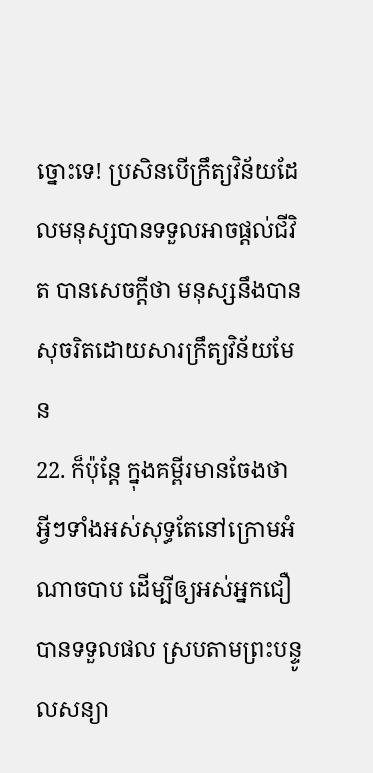ច្នោះទេ! ប្រសិនបើក្រឹត្យវិន័យដែលមនុស្សបានទទួលអាចផ្ដល់ជីវិត បានសេចក្ដីថា មនុស្សនឹងបានសុចរិតដោយសារក្រឹត្យវិន័យមែន
22. ក៏ប៉ុន្តែ ក្នុងគម្ពីរមានចែងថា អ្វីៗទាំងអស់សុទ្ធតែនៅក្រោមអំណាចបាប ដើម្បីឲ្យអស់អ្នកជឿបានទទួលផល ស្របតាមព្រះបន្ទូលសន្យា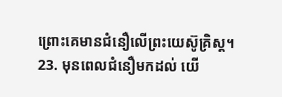ព្រោះគេមានជំនឿលើព្រះយេស៊ូគ្រិស្ដ។
23. មុនពេលជំនឿមកដល់ យើ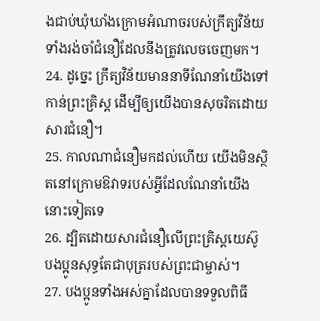ងជាប់ឃុំឃាំងក្រោមអំណាចរបស់ក្រឹត្យវិន័យ ទាំងរង់ចាំជំនឿដែលនឹងត្រូវលេចចេញមក។
24. ដូច្នេះ ក្រឹត្យវិន័យមាននាទីណែនាំយើងទៅកាន់ព្រះគ្រិស្ដ ដើម្បីឲ្យយើងបានសុចរិតដោយសារជំនឿ។
25. កាលណាជំនឿមកដល់ហើយ យើងមិនស្ថិតនៅក្រោមឱវាទរបស់អ្វីដែលណែនាំយើងនោះទៀតទេ
26. ដ្បិតដោយសារជំនឿលើព្រះគ្រិស្ដយេស៊ូ បងប្អូនសុទ្ធតែជាបុត្ររបស់ព្រះជាម្ចាស់។
27. បងប្អូនទាំងអស់គ្នាដែលបានទទួលពិធី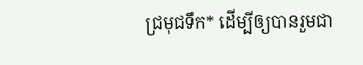ជ្រមុជទឹក* ដើម្បីឲ្យបានរួមជា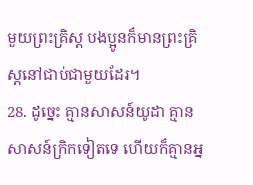មួយព្រះគ្រិស្ដ បងប្អូនក៏មានព្រះគ្រិស្ដនៅជាប់ជាមួយដែរ។
28. ដូច្នេះ គ្មានសាសន៍យូដា គ្មានសាសន៍ក្រិកទៀតទេ ហើយក៏គ្មានអ្ន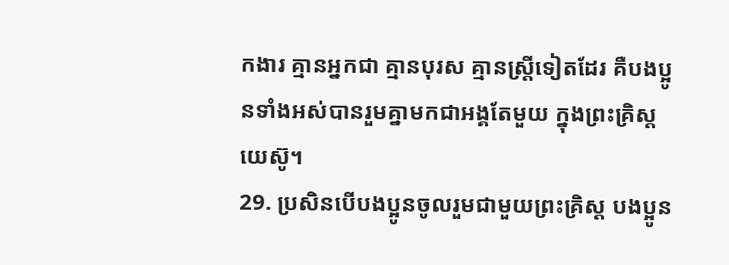កងារ គ្មានអ្នកជា គ្មានបុរស គ្មានស្ត្រីទៀតដែរ គឺបងប្អូនទាំងអស់បានរួមគ្នាមកជាអង្គតែមួយ ក្នុងព្រះគ្រិស្ដយេស៊ូ។
29. ប្រសិនបើបងប្អូនចូលរួមជាមួយព្រះគ្រិស្ដ បងប្អូន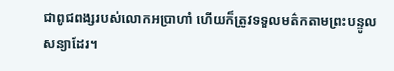ជាពូជពង្សរបស់លោកអប្រាហាំ ហើយក៏ត្រូវទទួលមត៌កតាមព្រះបន្ទូលសន្យាដែរ។